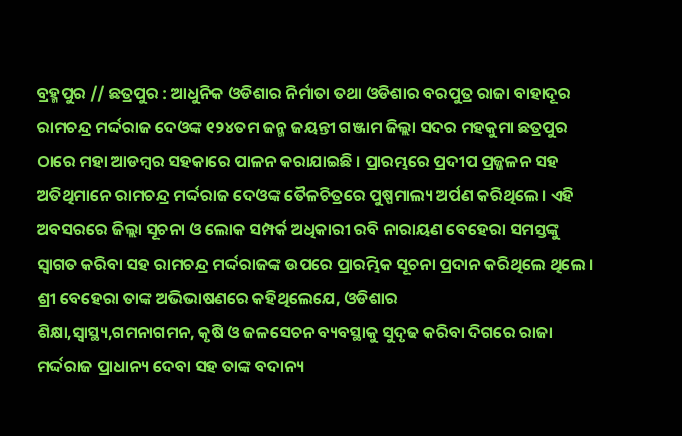ବ୍ରହ୍ମପୁର // ଛତ୍ରପୁର : ଆଧୁନିକ ଓଡିଶାର ନିର୍ମାତା ତଥା ଓଡିଶାର ବରପୁତ୍ର ରାଜା ବାହାଦୂର ରାମଚନ୍ଦ୍ର ମର୍ଦ୍ଦରାଜ ଦେଓଙ୍କ ୧୨୪ତମ ଜନ୍ମ ଜୟନ୍ତୀ ଗଞ୍ଜାମ ଜିଲ୍ଲା ସଦର ମହକୁମା ଛତ୍ରପୁର ଠାରେ ମହା ଆଡମ୍ବର ସହକାରେ ପାଳନ କରାଯାଇଛି । ପ୍ରାରମ୍ଭରେ ପ୍ରଦୀପ ପ୍ରଜ୍ଜଳନ ସହ ଅତିଥିମାନେ ରାମଚନ୍ଦ୍ର ମର୍ଦ୍ଦରାଜ ଦେଓଙ୍କ ତୈଳଚିତ୍ରରେ ପୁଷ୍ପମାଲ୍ୟ ଅର୍ପଣ କରିଥିଲେ । ଏହି ଅବସରରେ ଜିଲ୍ଲା ସୂଚନା ଓ ଲୋକ ସମ୍ପର୍କ ଅଧିକାରୀ ରବି ନାରାୟଣ ବେହେରା ସମସ୍ତଙ୍କୁ ସ୍ବାଗତ କରିବା ସହ ରାମଚନ୍ଦ୍ର ମର୍ଦ୍ଦରାଜଙ୍କ ଉପରେ ପ୍ରାରମ୍ଭିକ ସୂଚନା ପ୍ରଦାନ କରିଥିଲେ ଥିଲେ । ଶ୍ରୀ ବେହେରା ତାଙ୍କ ଅଭିଭାଷଣରେ କହିଥିଲେଯେ, ଓଡିଶାର
ଶିକ୍ଷା,ସ୍ବାସ୍ଥ୍ୟ,ଗମନାଗମନ, କୃଷି ଓ ଜଳସେଚନ ବ୍ୟବସ୍ଥାକୁ ସୁଦୃଢ କରିବା ଦିଗରେ ରାଜା ମର୍ଦ୍ଦରାଜ ପ୍ରାଧାନ୍ୟ ଦେବା ସହ ତାଙ୍କ ବଦାନ୍ୟ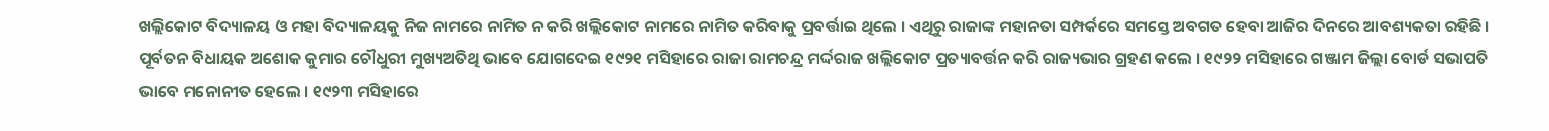ଖଲ୍ଲିକୋଟ ବିଦ୍ୟାଳୟ ଓ ମହା ବିଦ୍ୟାଳୟକୁ ନିଜ ନାମରେ ନାମିତ ନ କରି ଖଲ୍ଲିକୋଟ ନାମରେ ନାମିତ କରିବାକୁ ପ୍ରବର୍ତ୍ତାଇ ଥିଲେ । ଏଥିରୁ ରାଜାଙ୍କ ମହାନତା ସମ୍ପର୍କରେ ସମସ୍ତେ ଅବଗତ ହେବା ଆଜିର ଦିନରେ ଆବଶ୍ୟକତା ରହିଛି ।
ପୂର୍ବତନ ବିଧାୟକ ଅଶୋକ କୁମାର ଚୌଧୁରୀ ମୁଖ୍ୟଅତିଥି ଭାବେ ଯୋଗଦେଇ ୧୯୨୧ ମସିହାରେ ରାଜା ରାମଚନ୍ଦ୍ର ମର୍ଦ୍ଦରାଜ ଖଲ୍ଲିକୋଟ ପ୍ରତ୍ୟାବର୍ତ୍ତନ କରି ରାଜ୍ୟଭାର ଗ୍ରହଣ କଲେ । ୧୯୨୨ ମସିହାରେ ଗଞ୍ଜାମ ଜିଲ୍ଲା ବୋର୍ଡ ସଭାପତି ଭାବେ ମନୋନୀତ ହେଲେ । ୧୯୨୩ ମସିହାରେ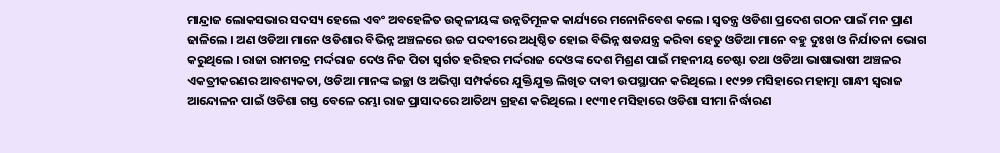ମାନ୍ଦ୍ରାଜ ଲୋକସଭାର ସଦସ୍ୟ ହେଲେ ଏବଂ ଅବହେଳିତ ଉତ୍କଳୀୟଙ୍କ ଉନ୍ନତିମୂଳକ କାର୍ଯ୍ୟରେ ମନୋନିବେଶ କଲେ । ସ୍ବତନ୍ତ୍ର ଓଡିଶା ପ୍ରଦେଶ ଗଠନ ପାଇଁ ମନ ପ୍ରାଣ ଢାଳିଲେ । ଅଣ ଓଡିଆ ମାନେ ଓଡିଶାର ବିଭିନ୍ନ ଅଞ୍ଚଳରେ ଉଚ୍ଚ ପଦବୀରେ ଅଧିଷ୍ଠିତ ହୋଇ ବିଭିନ୍ନ ଷଡଯନ୍ତ୍ର କରିବା ହେତୁ ଓଡିଆ ମାନେ ବହୁ ଦୁଃଖ ଓ ନିର୍ଯାତନା ଭୋଗ କରୁଥିଲେ । ରାଜା ରାମଚନ୍ଦ୍ର ମର୍ଦ୍ଦରାଜ ଦେଓ ନିଜ ପିତା ସ୍ବର୍ଗତ ହରିହର ମର୍ଦ୍ଦରାଜ ଦେଓଙ୍କ ଦେଶ ମିଶ୍ରଣ ପାଇଁ ମହନୀୟ ଚେଷ୍ଟା ତଥା ଓଡିଆ ଭାଷାଭାଷୀ ଅଞ୍ଚଳର ଏକତ୍ରୀକରଣର ଆବଶ୍ୟକତା, ଓଡିଆ ମାନଙ୍କ ଇଚ୍ଛା ଓ ଅଭିପ୍ସା ସମ୍ପର୍କରେ ଯୁକ୍ତିଯୁକ୍ତ ଲିଖିତ ଦାବୀ ଉପସ୍ଥାପନ କରିଥିଲେ । ୧୯୨୭ ମସିହାରେ ମହାତ୍ମା ଗାନ୍ଧୀ ସ୍ବରାଜ ଆନ୍ଦୋଳନ ପାଇଁ ଓଡିଶା ଗସ୍ତ ବେଳେ ରମ୍ଭା ରାଜ ପ୍ରାସାଦରେ ଆତିଥ୍ୟ ଗ୍ରହଣ କରିଥିଲେ । ୧୯୩୧ ମସିହାରେ ଓଡିଶା ସୀମା ନିର୍ଦ୍ଧାରଣ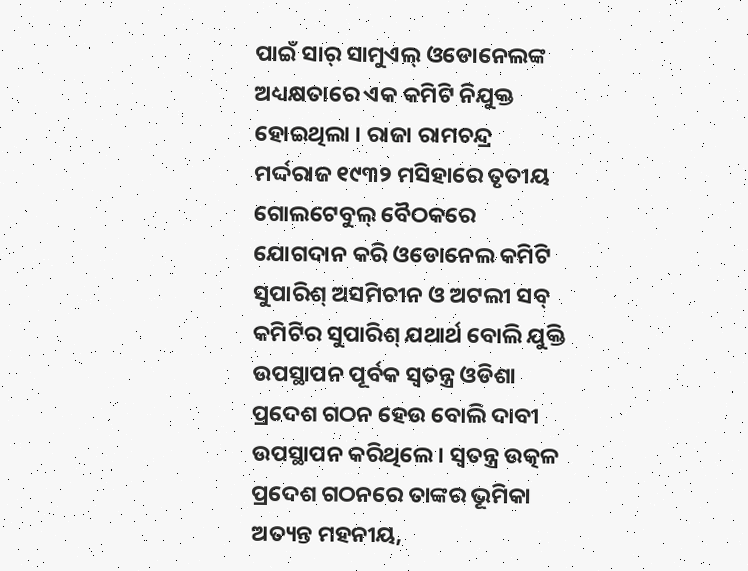ପାଇଁ ସାର୍ ସାମୁଏଲ୍ ଓଡୋନେଲଙ୍କ ଅଧ୍ୟକ୍ଷତାରେ ଏକ କମିଟି ନିଯୁକ୍ତ ହୋଇଥିଲା । ରାଜା ରାମଚନ୍ଦ୍ର ମର୍ଦ୍ଦରାଜ ୧୯୩୨ ମସିହାରେ ତୃତୀୟ ଗୋଲଟେବୁଲ୍ ବୈଠକରେ ଯୋଗଦାନ କରି ଓଡୋନେଲ କମିଟି ସୁପାରିଶ୍ ଅସମିଚୀନ ଓ ଅଟଲୀ ସବ୍ କମିଟିର ସୁପାରିଶ୍ ଯଥାର୍ଥ ବୋଲି ଯୁକ୍ତି ଉପସ୍ଥାପନ ପୂର୍ବକ ସ୍ବତନ୍ତ୍ର ଓଡିଶା ପ୍ରଦେଶ ଗଠନ ହେଉ ବୋଲି ଦାବୀ ଉପସ୍ଥାପନ କରିଥିଲେ । ସ୍ବତନ୍ତ୍ର ଉତ୍କଳ ପ୍ରଦେଶ ଗଠନରେ ତାଙ୍କର ଭୂମିକା ଅତ୍ୟନ୍ତ ମହନୀୟ,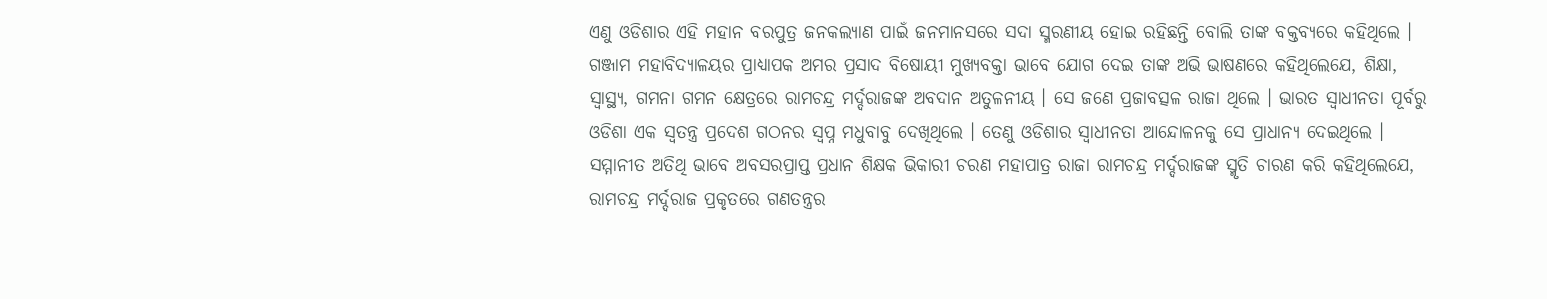ଏଣୁ ଓଡିଶାର ଏହି ମହାନ ବରପୁତ୍ର ଜନକଲ୍ୟାଣ ପାଇଁ ଜନମାନସରେ ସଦା ସ୍ମରଣୀୟ ହୋଇ ରହିଛନ୍ତି ବୋଲି ତାଙ୍କ ବକ୍ତବ୍ୟରେ କହିଥିଲେ । ଗଞ୍ଜାମ ମହାବିଦ୍ଯାଳୟର ପ୍ରାଧ୍ଯାପକ ଅମର ପ୍ରସାଦ ବିଷୋୟୀ ମୁଖ୍ୟବକ୍ତା ଭାବେ ଯୋଗ ଦେଇ ତାଙ୍କ ଅଭି ଭାଷଣରେ କହିଥିଲେଯେ, ଶିକ୍ଷା, ସ୍ବାସ୍ଥ୍ୟ, ଗମନା ଗମନ କ୍ଷେତ୍ରରେ ରାମଚନ୍ଦ୍ର ମର୍ଦ୍ଦରାଜଙ୍କ ଅବଦାନ ଅତୁଳନୀୟ । ସେ ଜଣେ ପ୍ରଜାବତ୍ସଳ ରାଜା ଥିଲେ । ଭାରତ ସ୍ବାଧୀନତା ପୂର୍ବରୁ ଓଡିଶା ଏକ ସ୍ବତନ୍ତ୍ର ପ୍ରଦେଶ ଗଠନର ସ୍ବପ୍ନ ମଧୁବାବୁ ଦେଖିଥିଲେ । ତେଣୁ ଓଡିଶାର ସ୍ବାଧୀନତା ଆନ୍ଦୋଳନକୁ ସେ ପ୍ରାଧାନ୍ୟ ଦେଇଥିଲେ । ସମ୍ମାନୀତ ଅତିଥି ଭାବେ ଅବସରପ୍ରାପ୍ତ ପ୍ରଧାନ ଶିକ୍ଷକ ଭିକାରୀ ଚରଣ ମହାପାତ୍ର ରାଜା ରାମଚନ୍ଦ୍ର ମର୍ଦ୍ଦରାଜଙ୍କ ସ୍ମୃତି ଚାରଣ କରି କହିଥିଲେଯେ, ରାମଚନ୍ଦ୍ର ମର୍ଦ୍ଦରାଜ ପ୍ରକୃତରେ ଗଣତନ୍ତ୍ରର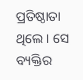ପ୍ରତିଷ୍ଠାତା ଥିଲେ । ସେ ବ୍ୟକ୍ତିର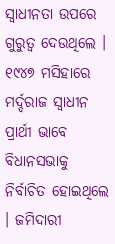ସ୍ବାଧୀନତା ଉପରେ ଗୁରୁତ୍ବ ଦେଉଥିଲେ । ୧୯୪୭ ମସିହାରେ ମର୍ଦ୍ଦରାଜ ସ୍ବାଧୀନ ପ୍ରାର୍ଥୀ ଭାବେ ବିଧାନସଭାକୁ ନିର୍ବାଚିତ ହୋଇଥିଲେ । ଜମିଦାରୀ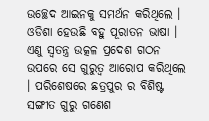ଉଚ୍ଛେଦ ଆଇନକୁ ସମର୍ଥନ କରିଥିଲେ । ଓଡିଶା ହେଉଛି ବହୁ ପୂରାତନ ଭାଷା । ଏଣୁ ସ୍ବତନ୍ତ୍ର ଉତ୍କଳ ପ୍ରଦେଶ ଗଠନ ଉପରେ ସେ ଗୁରୁତ୍ବ ଆରୋପ କରିଥିଲେ । ପରିଶେଷରେ ଛତ୍ରପୁର ର ବିଶିଷ୍ଟ ସଙ୍ଗୀତ ଗୁରୁ ଗଣେଶ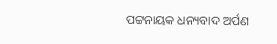ପଟ୍ଟନାୟକ ଧନ୍ୟବାଦ ଅର୍ପଣ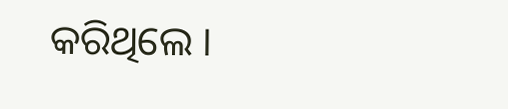କରିଥିଲେ ।